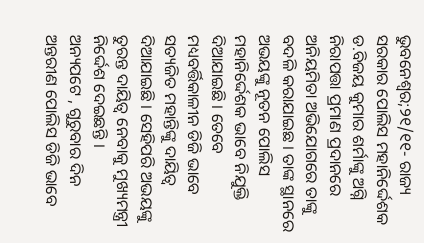ଭୁବନେଶ୍ୱର;୨୧/୧୧- ରାଜ୍ୟ ସରକାର ପୋଲିସ ମହାନିର୍ଦ୍ଦେଶକ ଡ.ବିଜୟ କୁମାର ଶର୍ମାଙ୍କୁ ଅଗ୍ନି ନିରାପତ୍ତା ପ୍ରମାଣ ପ୍ରଦାନରେ ଅନିୟମିତା ଅଭିଯୋଗରେ ତାଙ୍କୁ ବଦଳି କରାଯାଇଛ । ତାଙ୍କ ସ୍ଥାନରେ ଅଭୟଙ୍କୁ ନୂତନ ପୋଲିସ ମହାନିର୍ଦ୍ଦେଶକ ଭାବେ ନିଯୁକ୍ତି ଦିଆଯାଇଛି । ତେବେ ମଧ୍ୟବର୍ତ୍ତିକାଳୀନ ଡିଜି ଭାବେ ସତ୍ୟଜିତ ମହାନ୍ତିଙ୍କୁ ଦାୟିତ୍ୱ ଦିଆଯାଇଛି । ସେହିପରି ଅଭୟଙ୍କୁ ତୁରନ୍ତ ଦାୟିତ୍ୱ ନେବାକୁ ମୁଖ୍ୟମନ୍ତ୍ରୀ ନିର୍ଦ୍ଦେଶ ଦେଇଛନ୍ତି ।
ଅନ୍ୟପଟେ , ଗୁରୁବାର ଦିନ ଅନ୍ତରୀଣ ପୋଲିସ ଡିଜି ଭାବେ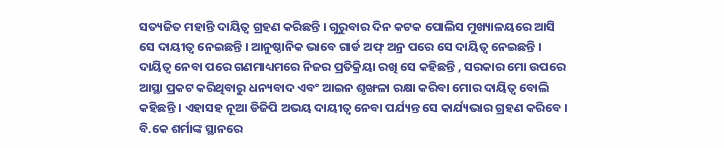ସତ୍ୟଜିତ ମହାନ୍ତି ଦାୟିତ୍ୱ ଗ୍ରହଣ କରିଛନ୍ତି । ଗୁରୁବାର ଦିନ କଟକ ପୋଲିସ ମୁଖ୍ୟାଳୟରେ ଆସି ସେ ଦାୟୀତ୍ୱ ନେଇଛନ୍ତି । ଆନୁଷ୍ଠାନିକ ଭାବେ ଗାର୍ଡ ଅଫ୍ ଅନ୍ର ପରେ ସେ ଦାୟିତ୍ୱ ନେଇଛନ୍ତି । ଦାୟିତ୍ୱ ନେବା ପରେ ଗଣମାଧ୍ୟମରେ ନିଜର ପ୍ରତିକ୍ରିୟା ରଖି ସେ କହିଛନ୍ତି , ସରକାର ମୋ ଉପରେ ଆସ୍ଥା ପ୍ରକଟ କରିଥିବାରୁ ଧନ୍ୟବାଦ ଏବଂ ଆଇନ ଶୃଙ୍ଖଳା ରକ୍ଷା କରିବା ମୋର ଦାୟିତ୍ୱ ବୋଲି କହିଛନ୍ତି । ଏହାସହ ନୂଆ ଡିଜିପି ଅଭୟ ଦାୟୀତ୍ୱ ନେବା ପର୍ଯ୍ୟନ୍ତ ସେ କାର୍ଯ୍ୟଭାର ଗ୍ରହଣ କରିବେ । ବି.କେ ଶର୍ମାଙ୍କ ସ୍ଥାନରେ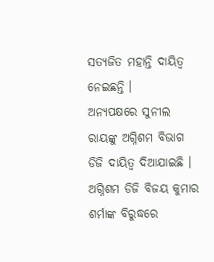ସତ୍ୟଜିତ ମହାନ୍ତି ଦାୟିତ୍ୱ ନେଇଛନ୍ତି ।
ଅନ୍ୟପକ୍ଷରେ ସୁନୀଲ ରାୟଙ୍କୁ ଅଗ୍ନିଶମ ବିଭାଗ ଡିଜି ଦାୟିତ୍ୱ ଦିଆଯାଇଛି । ଅଗ୍ନିଶମ ଡିଜି ବିଜୟ କୁମାର ଶର୍ମାଙ୍କ ବିରୁଦ୍ଧରେ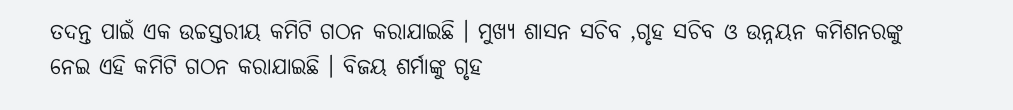ତଦନ୍ତ ପାଇଁ ଏକ ଉଚ୍ଚସ୍ତରୀୟ କମିଟି ଗଠନ କରାଯାଇଛି । ମୁଖ୍ୟ ଶାସନ ସଚିବ ,ଗୃହ ସଚିବ ଓ ଉନ୍ନୟନ କମିଶନରଙ୍କୁ ନେଇ ଏହି କମିଟି ଗଠନ କରାଯାଇଛି । ବିଜୟ ଶର୍ମାଙ୍କୁ ଗୃହ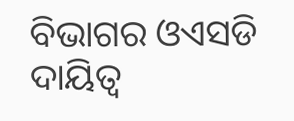ବିଭାଗର ଓଏସଡି ଦାୟିତ୍ୱ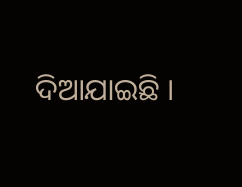ଦିଆଯାଇଛି ।